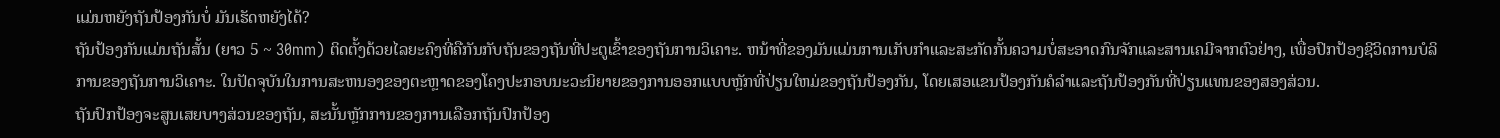ແມ່ນຫຍັງຖັນປ້ອງກັນບໍ່ ມັນເຮັດຫຍັງໄດ້?
ຖັນປ້ອງກັນແມ່ນຖັນສັ້ນ (ຍາວ 5 ~ 30mm) ຕິດຕັ້ງດ້ວຍໄລຍະຄົງທີ່ຄືກັນກັບຖັນຂອງຖັນທີ່ປະຕູເຂົ້າຂອງຖັນການວິເຄາະ. ຫນ້າທີ່ຂອງມັນແມ່ນການເກັບກໍາແລະສະກັດກັ້ນຄວາມບໍ່ສະອາດກົນຈັກແລະສານເຄມີຈາກຕົວຢ່າງ, ເພື່ອປົກປ້ອງຊີວິດການບໍລິການຂອງຖັນການວິເຄາະ. ໃນປັດຈຸບັນໃນການສະຫນອງຂອງຕະຫຼາດຂອງໂຄງປະກອບນະວະນິຍາຍຂອງການອອກແບບຫຼັກທີ່ປ່ຽນໃຫມ່ຂອງຖັນປ້ອງກັນ, ໂດຍເສອແຂນປ້ອງກັນຄໍລໍາແລະຖັນປ້ອງກັນທີ່ປ່ຽນແທນຂອງສອງສ່ວນ.
ຖັນປົກປ້ອງຈະສູນເສຍບາງສ່ວນຂອງຖັນ, ສະນັ້ນຫຼັກການຂອງການເລືອກຖັນປົກປ້ອງ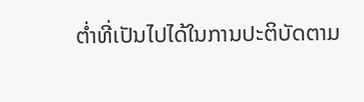ຕ່ຳທີ່ເປັນໄປໄດ້ໃນການປະຕິບັດຕາມ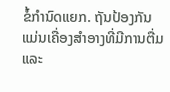ຂໍ້ກໍານົດແຍກ. ຖັນປ້ອງກັນແມ່ນເຄື່ອງສໍາອາງທີ່ມີການຕື່ມແລະ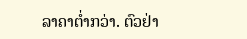ລາຄາຕໍ່າກວ່າ. ຕົວຢ່າ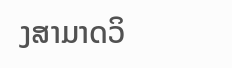ງສາມາດວິ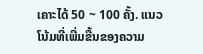ເຄາະໄດ້ 50 ~ 100 ຄັ້ງ. ແນວໂນ້ມທີ່ເພີ່ມຂື້ນຂອງຄວາມ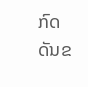ກົດດັນຂ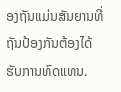ອງຖັນແມ່ນສັນຍານທີ່ຖັນປ້ອງກັນຕ້ອງໄດ້ຮັບການທົດແທນ.